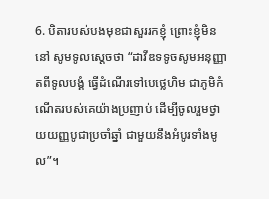6. បិតារបស់បងមុខជាសួររកខ្ញុំ ព្រោះខ្ញុំមិននៅ សូមទូលស្ដេចថា “ដាវីឌទទូចសូមអនុញ្ញាតពីទូលបង្គំ ធ្វើដំណើរទៅបេថ្លេហិម ជាភូមិកំណើតរបស់គេយ៉ាងប្រញាប់ ដើម្បីចូលរួមថ្វាយយញ្ញបូជាប្រចាំឆ្នាំ ជាមួយនឹងអំបូរទាំងមូល”។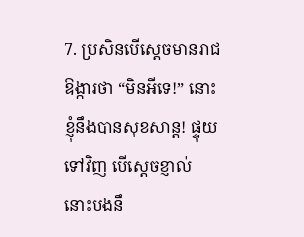7. ប្រសិនបើស្ដេចមានរាជឱង្ការថា “មិនអីទេ!” នោះខ្ញុំនឹងបានសុខសាន្ត! ផ្ទុយទៅវិញ បើស្ដេចខ្ញាល់ នោះបងនឹ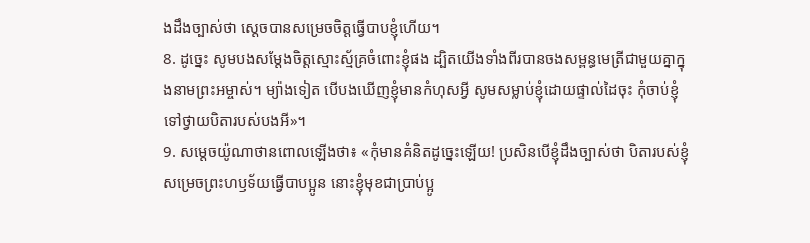ងដឹងច្បាស់ថា ស្ដេចបានសម្រេចចិត្តធ្វើបាបខ្ញុំហើយ។
8. ដូច្នេះ សូមបងសម្តែងចិត្តស្មោះស្ម័គ្រចំពោះខ្ញុំផង ដ្បិតយើងទាំងពីរបានចងសម្ពន្ធមេត្រីជាមួយគ្នាក្នុងនាមព្រះអម្ចាស់។ ម្យ៉ាងទៀត បើបងឃើញខ្ញុំមានកំហុសអ្វី សូមសម្លាប់ខ្ញុំដោយផ្ទាល់ដៃចុះ កុំចាប់ខ្ញុំទៅថ្វាយបិតារបស់បងអី»។
9. សម្ដេចយ៉ូណាថានពោលឡើងថា៖ «កុំមានគំនិតដូច្នេះឡើយ! ប្រសិនបើខ្ញុំដឹងច្បាស់ថា បិតារបស់ខ្ញុំសម្រេចព្រះហឫទ័យធ្វើបាបប្អូន នោះខ្ញុំមុខជាប្រាប់ប្អូ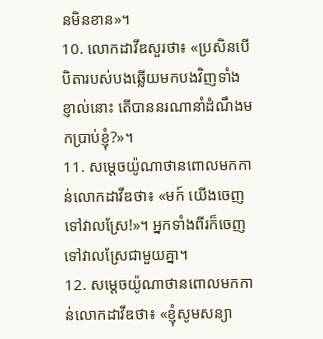នមិនខាន»។
10. លោកដាវីឌសួរថា៖ «ប្រសិនបើបិតារបស់បងឆ្លើយមកបងវិញទាំងខ្ញាល់នោះ តើបាននរណានាំដំណឹងមកប្រាប់ខ្ញុំ?»។
11. សម្ដេចយ៉ូណាថានពោលមកកាន់លោកដាវីឌថា៖ «មក៍ យើងចេញទៅវាលស្រែ!»។ អ្នកទាំងពីរក៏ចេញទៅវាលស្រែជាមួយគ្នា។
12. សម្ដេចយ៉ូណាថានពោលមកកាន់លោកដាវីឌថា៖ «ខ្ញុំសូមសន្យា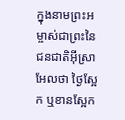ក្នុងនាមព្រះអម្ចាស់ជាព្រះនៃជនជាតិអ៊ីស្រាអែលថា ថ្ងៃស្អែក ឬខានស្អែក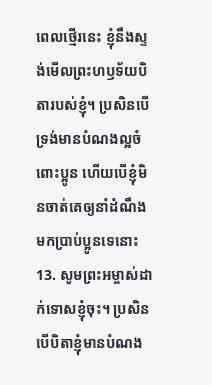ពេលថ្មើរនេះ ខ្ញុំនឹងស្ទង់មើលព្រះហឫទ័យបិតារបស់ខ្ញុំ។ ប្រសិនបើទ្រង់មានបំណងល្អចំពោះប្អូន ហើយបើខ្ញុំមិនចាត់គេឲ្យនាំដំណឹងមកប្រាប់ប្អូនទេនោះ
13. សូមព្រះអម្ចាស់ដាក់ទោសខ្ញុំចុះ។ ប្រសិនបើបិតាខ្ញុំមានបំណង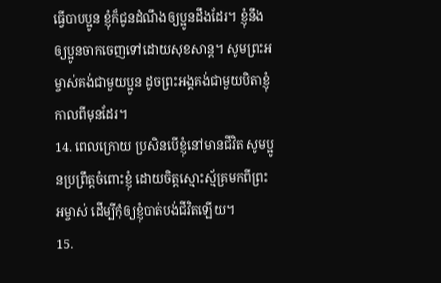ធ្វើបាបប្អូន ខ្ញុំក៏ជូនដំណឹងឲ្យប្អូនដឹងដែរ។ ខ្ញុំនឹងឲ្យប្អូនចាកចេញទៅដោយសុខសាន្ត។ សូមព្រះអម្ចាស់គង់ជាមួយប្អូន ដូចព្រះអង្គគង់ជាមួយបិតាខ្ញុំកាលពីមុនដែរ។
14. ពេលក្រោយ ប្រសិនបើខ្ញុំនៅមានជីវិត សូមប្អូនប្រព្រឹត្តចំពោះខ្ញុំ ដោយចិត្តស្មោះស្ម័គ្រមកពីព្រះអម្ចាស់ ដើម្បីកុំឲ្យខ្ញុំបាត់បង់ជីវិតឡើយ។
15.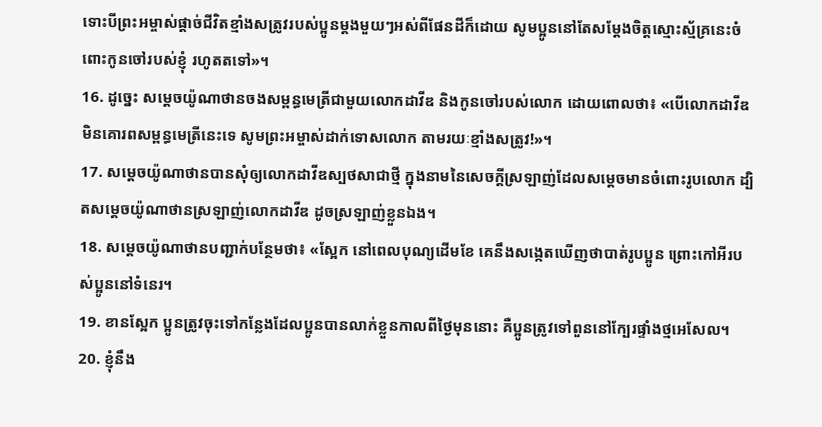ទោះបីព្រះអម្ចាស់ផ្ដាច់ជីវិតខ្មាំងសត្រូវរបស់ប្អូនម្ដងមួយៗអស់ពីផែនដីក៏ដោយ សូមប្អូននៅតែសម្តែងចិត្តស្មោះស្ម័គ្រនេះចំពោះកូនចៅរបស់ខ្ញុំ រហូតតទៅ»។
16. ដូច្នេះ សម្ដេចយ៉ូណាថានចងសម្ពន្ធមេត្រីជាមួយលោកដាវីឌ និងកូនចៅរបស់លោក ដោយពោលថា៖ «បើលោកដាវីឌមិនគោរពសម្ពន្ធមេត្រីនេះទេ សូមព្រះអម្ចាស់ដាក់ទោសលោក តាមរយៈខ្មាំងសត្រូវ!»។
17. សម្ដេចយ៉ូណាថានបានសុំឲ្យលោកដាវីឌស្បថសាជាថ្មី ក្នុងនាមនៃសេចក្ដីស្រឡាញ់ដែលសម្ដេចមានចំពោះរូបលោក ដ្បិតសម្ដេចយ៉ូណាថានស្រឡាញ់លោកដាវីឌ ដូចស្រឡាញ់ខ្លួនឯង។
18. សម្ដេចយ៉ូណាថានបញ្ជាក់បន្ថែមថា៖ «ស្អែក នៅពេលបុណ្យដើមខែ គេនឹងសង្កេតឃើញថាបាត់រូបប្អូន ព្រោះកៅអីរបស់ប្អូននៅទំនេរ។
19. ខានស្អែក ប្អូនត្រូវចុះទៅកន្លែងដែលប្អូនបានលាក់ខ្លួនកាលពីថ្ងៃមុននោះ គឺប្អូនត្រូវទៅពួននៅក្បែរផ្ទាំងថ្មអេសែល។
20. ខ្ញុំនឹង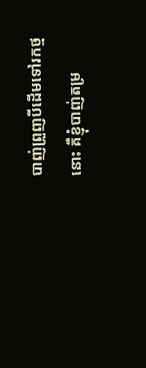បាញ់ព្រួញបីដើមទៅរកថ្មនោះ គឺខ្ញុំបាញ់តម្រ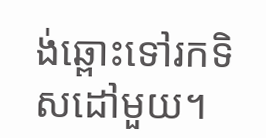ង់ឆ្ពោះទៅរកទិសដៅមួយ។